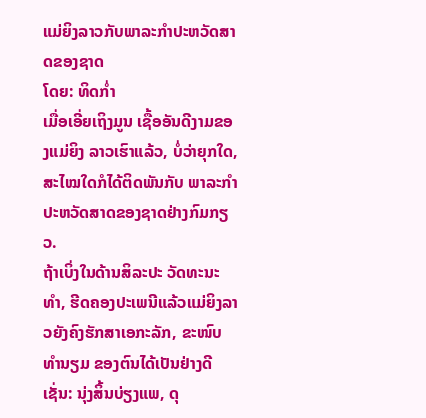ແມ່ຍິງລາວກັບພາລະກຳປະຫວັດສາດຂອງຊາດ
ໂດຍ: ທິດກ່ຳ
ເມື່ອເອີ່ຍເຖິງມູນ ເຊື້ອອັນດີງາມຂອງແມ່ຍິງ ລາວເຮົາແລ້ວ, ບໍ່ວ່າຍຸກໃດ, ສະໄໝໃດກໍໄດ້ຕິດພັນກັບ ພາລະກຳປະຫວັດສາດຂອງຊາດຢ່າງກົມກຽວ.
ຖ້າເບິ່ງໃນດ້ານສິລະປະ ວັດທະນະທຳ, ຮີດຄອງປະເພນີແລ້ວແມ່ຍິງລາວຍັງຄົງຮັກສາເອກະລັກ, ຂະໜົບທຳນຽມ ຂອງຕົນໄດ້ເປັນຢ່າງດີເຊັ່ນ: ນຸ່ງສິ້ນບ່ຽງແພ, ດຸ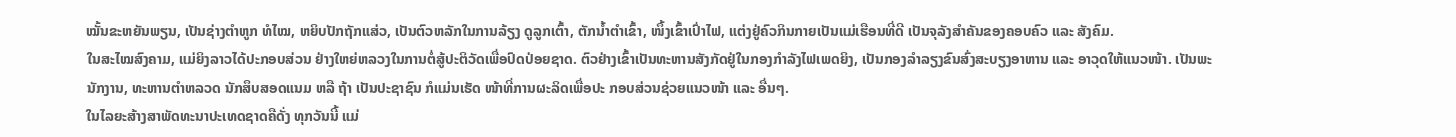ໝັ້ນຂະຫຍັນພຽນ, ເປັນຊ່າງຕຳຫູກ ທໍໄໝ, ຫຍິບປັກຖັກແສ່ວ, ເປັນຕົວຫລັກໃນການລ້ຽງ ດູລູກເຕົ້າ, ຕັກນ້ຳຕຳເຂົ້າ, ໜຶ້ງເຂົ້າເປົ່າໄຟ, ແຕ່ງຢູ່ຄົວກິນກາຍເປັນແມ່ເຮືອນທີ່ດີ ເປັນຈຸລັງສຳຄັນຂອງຄອບຄົວ ແລະ ສັງຄົມ.
ໃນສະໄໝສົງຄາມ, ແມ່ຍິງລາວໄດ້ປະກອບສ່ວນ ຢ່າງໃຫຍ່ຫລວງໃນການຕໍ່ສູ້ປະຕິວັດເພື່ອປົດປ່ອຍຊາດ. ຕົວຢ່າງເຂົ້າເປັນທະຫານສັງກັດຢູ່ໃນກອງກຳລັງໄຟເພດຍິງ, ເປັນກອງລຳລຽງຂົນສົ່ງສະບຽງອາຫານ ແລະ ອາວຸດໃຫ້ແນວໜ້າ. ເປັນພະ ນັກງານ, ທະຫານຕຳຫລວດ ນັກສຶບສອດແນມ ຫລື ຖ້າ ເປັນປະຊາຊົນ ກໍແມ່ນເຮັດ ໜ້າທີ່ການຜະລິດເພື່ອປະ ກອບສ່ວນຊ່ວຍແນວໜ້າ ແລະ ອື່ນໆ.
ໃນໄລຍະສ້າງສາພັດທະນາປະເທດຊາດຄືດັ່ງ ທຸກວັນນີ້ ແມ່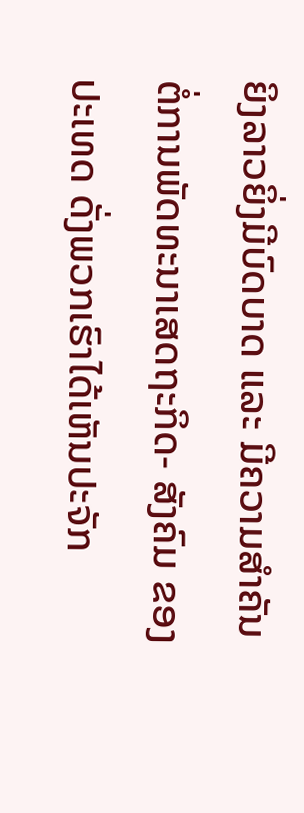ຍິງລາວຍິ່ງມີບົດບາດ ແລະ ມີຄວາມສຳຄັນ ຕໍ່ການພັດທະນາເສດຖະກິດ- ສັງຄົມ ຂອງປະເທດ ດັ່ງພວກເຮົາໄດ້ເຫັນປະຈັກ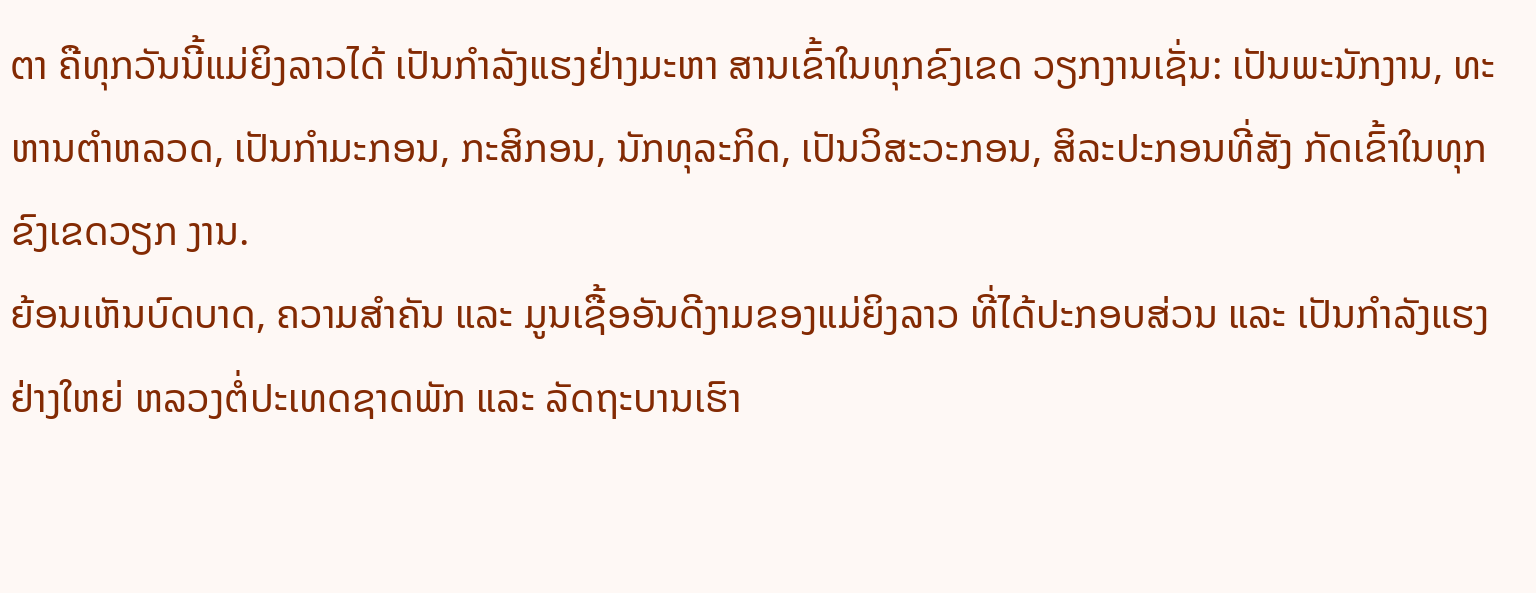ຕາ ຄືທຸກວັນນີ້ແມ່ຍິງລາວໄດ້ ເປັນກຳລັງແຮງຢ່າງມະຫາ ສານເຂົ້າໃນທຸກຂົງເຂດ ວຽກງານເຊັ່ນ: ເປັນພະນັກງານ, ທະຫານຕຳຫລວດ, ເປັນກຳມະກອນ, ກະສິກອນ, ນັກທຸລະກິດ, ເປັນວິສະວະກອນ, ສິລະປະກອນທີ່ສັງ ກັດເຂົ້າໃນທຸກຂົງເຂດວຽກ ງານ.
ຍ້ອນເຫັນບົດບາດ, ຄວາມສຳຄັນ ແລະ ມູນເຊື້ອອັນດີງາມຂອງແມ່ຍິງລາວ ທີ່ໄດ້ປະກອບສ່ວນ ແລະ ເປັນກຳລັງແຮງຢ່າງໃຫຍ່ ຫລວງຕໍ່ປະເທດຊາດພັກ ແລະ ລັດຖະບານເຮົາ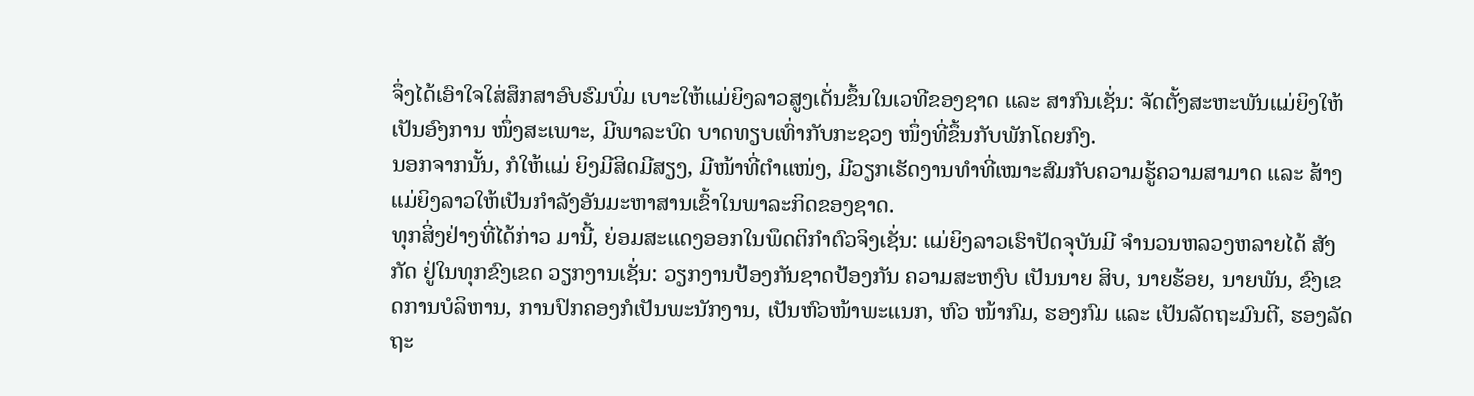ຈຶ່ງໄດ້ເອົາໃຈໃສ່ສຶກສາອົບຮົມບົ່ມ ເບາະໃຫ້ແມ່ຍິງລາວສູງເດັ່ນຂຶ້ນໃນເວທີຂອງຊາດ ແລະ ສາກົນເຊັ່ນ: ຈັດຕັ້ງສະຫະພັນແມ່ຍິງໃຫ້ເປັນອົງການ ໜຶ່ງສະເພາະ, ມີພາລະບົດ ບາດທຽບເທົ່າກັບກະຊວງ ໜຶ່ງທີ່ຂຶ້ນກັບພັກໂດຍກົງ.
ນອກຈາກນັ້ນ, ກໍໃຫ້ແມ່ ຍິງມີສິດມີສຽງ, ມີໜ້າທີ່ຕຳແໜ່ງ, ມີວຽກເຮັດງານທຳທີ່ເໝາະສົມກັບຄວາມຮູ້ຄວາມສາມາດ ແລະ ສ້າງ ແມ່ຍິງລາວໃຫ້ເປັນກຳລັງອັນມະຫາສານເຂົ້າໃນພາລະກິດຂອງຊາດ.
ທຸກສິ່ງຢ່າງທີ່ໄດ້ກ່າວ ມານີ້, ຍ່ອມສະແດງອອກໃນພຶດຕິກຳຕົວຈິງເຊັ່ນ: ແມ່ຍິງລາວເຮົາປັດຈຸບັນມີ ຈຳນວນຫລວງຫລາຍໄດ້ ສັງກັດ ຢູ່ໃນທຸກຂົງເຂດ ວຽກງານເຊັ່ນ: ວຽກງານປ້ອງກັນຊາດປ້ອງກັນ ຄວາມສະຫງົບ ເປັນນາຍ ສິບ, ນາຍຮ້ອຍ, ນາຍພັນ, ຂົງເຂດການບໍລິຫານ, ການປົກຄອງກໍເປັນພະນັກງານ, ເປັນຫົວໜ້າພະແນກ, ຫົວ ໜ້າກົມ, ຮອງກົມ ແລະ ເປັນລັດຖະມົນຕີ, ຮອງລັດ ຖະ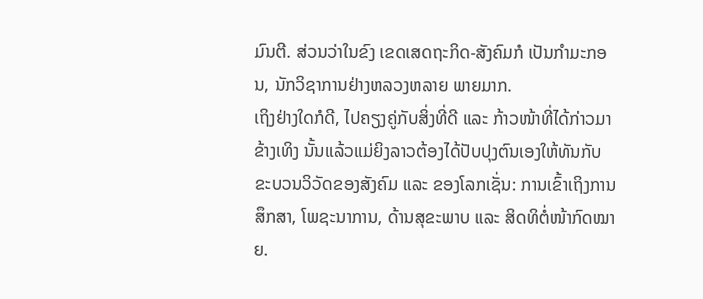ມົນຕີ. ສ່ວນວ່າໃນຂົງ ເຂດເສດຖະກິດ-ສັງຄົມກໍ ເປັນກຳມະກອນ, ນັກວິຊາການຢ່າງຫລວງຫລາຍ ພາຍມາກ.
ເຖິງຢ່າງໃດກໍດີ, ໄປຄຽງຄູ່ກັບສິ່ງທີ່ດີ ແລະ ກ້າວໜ້າທີ່ໄດ້ກ່າວມາຂ້າງເທິງ ນັ້ນແລ້ວແມ່ຍິງລາວຕ້ອງໄດ້ປັບປຸງຕົນເອງໃຫ້ທັນກັບ ຂະບວນວິວັດຂອງສັງຄົມ ແລະ ຂອງໂລກເຊັ່ນ: ການເຂົ້າເຖິງການສຶກສາ, ໂພຊະນາການ, ດ້ານສຸຂະພາບ ແລະ ສິດທິຕໍ່ໜ້າກົດໝາຍ.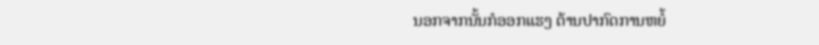ນອກຈາກນັ້ນກໍອອກແຮງ ຕ້ານປາກົດການຫຍໍ້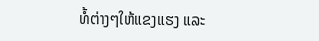ທໍ້ຕ່າງໆໃຫ້ແຂງແຮງ ແລະ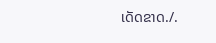ເດັດຂາດ./.